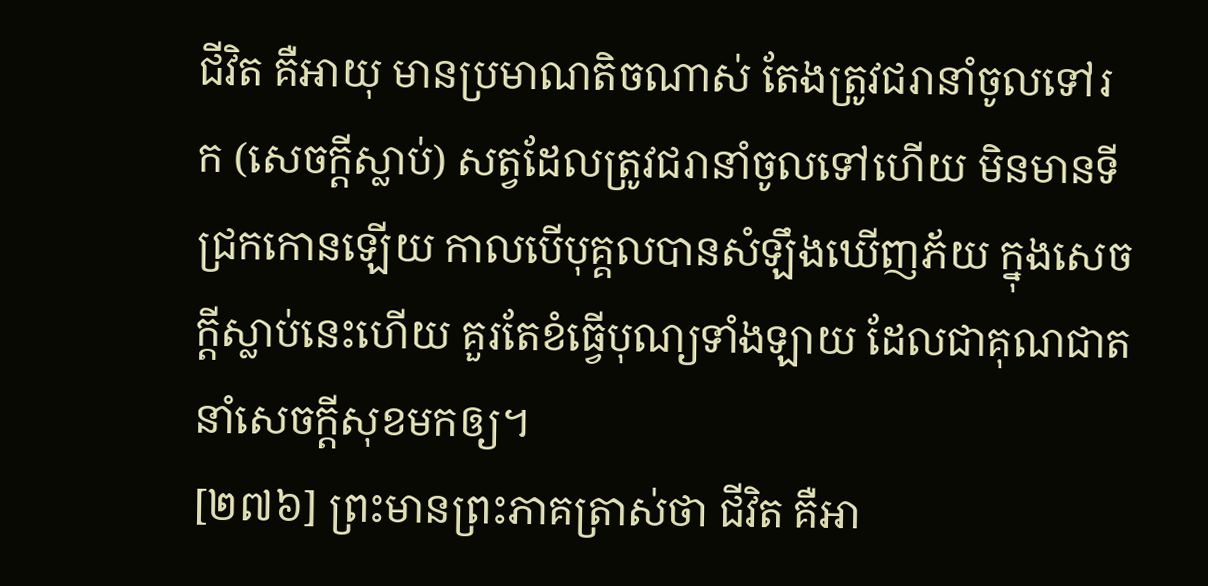ជីវិត គឺអាយុ មានប្រមាណតិចណាស់ តែងត្រូវជរានាំចូលទៅរក (សេចក្តីស្លាប់) សត្វដែលត្រូវជរានាំចូលទៅហើយ មិនមានទីជ្រកកោនឡើយ កាលបើបុគ្គលបានសំឡឹងឃើញភ័យ ក្នុងសេចក្តីស្លាប់នេះហើយ គួរតែខំធ្វើបុណ្យទាំងឡាយ ដែលជាគុណជាតនាំសេចក្តីសុខមកឲ្យ។
[២៧៦] ព្រះមានព្រះភាគត្រាស់ថា ជីវិត គឺអា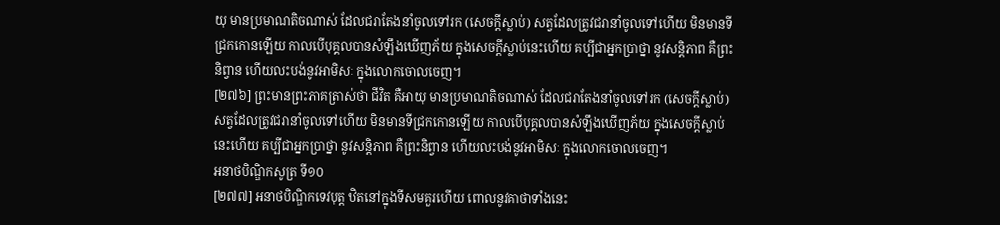យុ មានប្រមាណតិចណាស់ ដែលជរាតែងនាំចូលទៅរក (សេចក្តីស្លាប់) សត្វដែលត្រូវជរានាំចូលទៅហើយ មិនមានទីជ្រកកោនឡើយ កាលបើបុគ្គលបានសំឡឹងឃើញភ័យ ក្នុងសេចក្តីស្លាប់នេះហើយ គប្បីជាអ្នកប្រាថ្នា នូវសន្តិភាព គឺព្រះនិព្វាន ហើយលះបង់នូវអាមិសៈ ក្នុងលោកចោលចេញ។
[២៧៦] ព្រះមានព្រះភាគត្រាស់ថា ជីវិត គឺអាយុ មានប្រមាណតិចណាស់ ដែលជរាតែងនាំចូលទៅរក (សេចក្តីស្លាប់) សត្វដែលត្រូវជរានាំចូលទៅហើយ មិនមានទីជ្រកកោនឡើយ កាលបើបុគ្គលបានសំឡឹងឃើញភ័យ ក្នុងសេចក្តីស្លាប់នេះហើយ គប្បីជាអ្នកប្រាថ្នា នូវសន្តិភាព គឺព្រះនិព្វាន ហើយលះបង់នូវអាមិសៈ ក្នុងលោកចោលចេញ។
អនាថបិណ្ឌិកសូត្រ ទី១០
[២៧៧] អនាថបិណ្ឌិកទេវបុត្ត ឋិតនៅក្នុងទីសមគួរហើយ ពោលនូវគាថាទាំងនេះ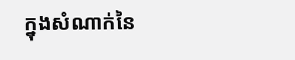ក្នុងសំណាក់នៃ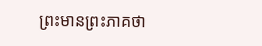ព្រះមានព្រះភាគថា